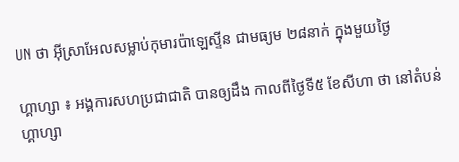UN ថា អ៊ីស្រាអែលសម្លាប់កុមារប៉ាឡេស្ទីន ជាមធ្យម ២៨នាក់ ក្នុងមួយថ្ងៃ

ហ្គាហ្សា ៖ អង្គការសហប្រជាជាតិ បានឲ្យដឹង កាលពីថ្ងៃទី៥ ខែសីហា ថា នៅតំបន់ហ្គាហ្សា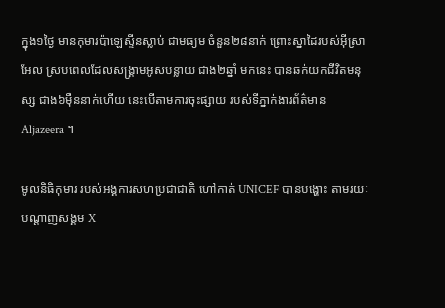ក្នុង១ថ្ងៃ មានកុមារប៉ាឡេស្ទីនស្លាប់ ជាមធ្យម ចំនួន២៨នាក់ ព្រោះស្នាដៃរបស់អ៊ីស្រាអែល ស្របពេលដែលសង្គ្រាមអូសបន្លាយ ជាង២ឆ្នាំ មកនេះ បានឆក់យកជីវិតមនុស្ស ជាង៦ម៉ឺននាក់ហើយ នេះបើតាមការចុះផ្សាយ របស់ទីភ្នាក់ងារព័ត៌មាន Aljazeera ។

មូលនិធិកុមារ របស់អង្គការសហប្រជាជាតិ ហៅកាត់ UNICEF បានបង្ហោះ តាមរយៈបណ្តាញសង្គម X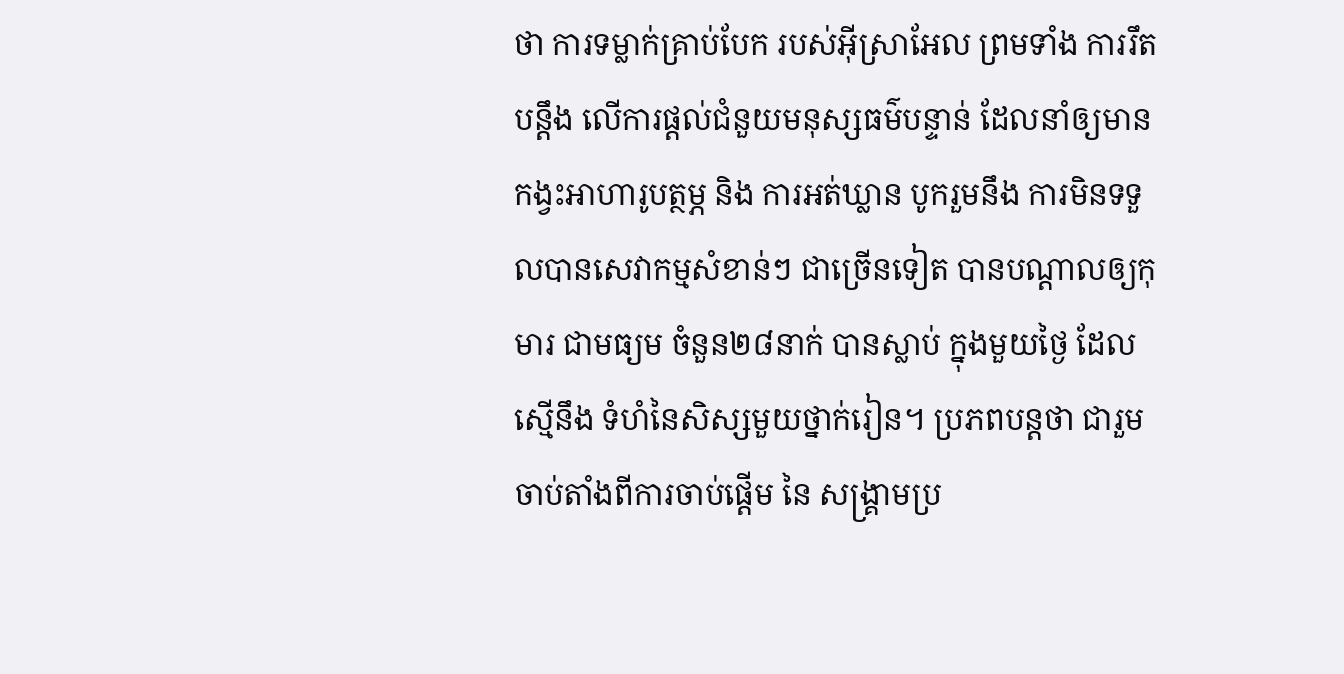ថា ការទម្លាក់គ្រាប់បែក របស់អ៊ីស្រាអែល ព្រមទាំង ការរឹតបន្តឹង លើការផ្តល់ជំនួយមនុស្សធម៌បន្ទាន់ ដែលនាំឲ្យមានកង្វះអាហារូបត្ថម្ភ និង ការអត់ឃ្លាន បូករួមនឹង ការមិនទទួលបានសេវាកម្មសំខាន់ៗ ជាច្រើនទៀត បានបណ្តាលឲ្យកុមារ ជាមធ្យម ចំនួន២៨នាក់ បានស្លាប់ ក្នុងមួយថ្ងៃ ដែលស្មើនឹង ទំហំនៃសិស្សមួយថ្នាក់រៀន។ ប្រភពបន្តថា ជារួម ចាប់តាំងពីការចាប់ផ្តើម នៃ សង្រ្គាមប្រ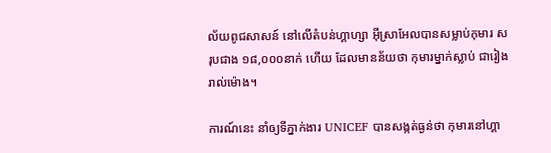ល័យពូជសាសន៍ នៅលើតំបន់ហ្គាហ្សា អ៊ីស្រាអែលបានសម្លាប់កុមារ សរុបជាង ១៨,០០០នាក់ ហើយ ដែលមានន័យថា កុមារម្នាក់ស្លាប់ ជារៀងរាល់ម៉ោង។

ការណ៍នេះ នាំឲ្យទីភ្នាក់ងារ UNICEF បានសង្កត់ធ្ងន់ថា កុមារនៅហ្គា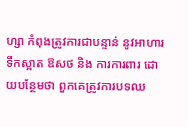ហ្សា កំពុងត្រូវការជាបន្ទាន់ នូវអាហារ ទឹកស្អាត ឱសថ និង ការការពារ ដោយបន្ថែមថា ពួកគេត្រូវការបទឈ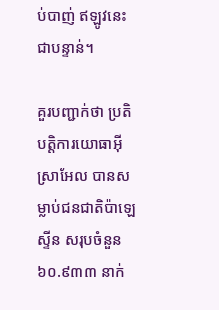ប់បាញ់ ឥឡូវនេះ ជាបន្ទាន់។

គួរបញ្ជាក់ថា ប្រតិបត្តិការយោធាអ៊ីស្រាអែល បានសម្លាប់ជនជាតិប៉ាឡេស្ទីន សរុបចំនួន ៦០.៩៣៣ នាក់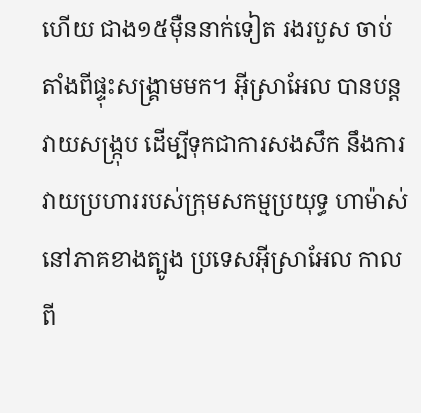ហើយ ជាង១៥ម៉ឺននាក់ទៀត រងរបួស ចាប់តាំងពីផ្ទុះសង្គ្រាមមក។ អ៊ីស្រាអែល បានបន្តវាយសង្ក្រុប ដើម្បីទុកជាការសងសឹក នឹងការវាយប្រហាររបស់ក្រុមសកម្មប្រយុទ្ធ ហាម៉ាស់ នៅភាគខាងត្បូង ប្រទេសអ៊ីស្រាអែល កាលពី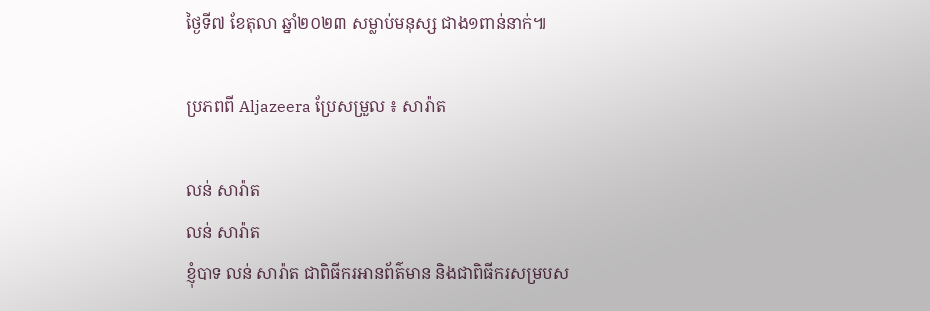ថ្ងៃទី៧ ខែតុលា ឆ្នាំ២០២៣ សម្លាប់មនុស្ស ជាង១ពាន់នាក់៕

ប្រភពពី Aljazeera ប្រែសម្រួល ៖ សារ៉ាត

លន់ សារ៉ាត
លន់ សារ៉ាត
ខ្ញុំបាទ លន់ សារ៉ាត ជាពិធីករអានព័ត៌មាន និងជាពិធីករសម្របស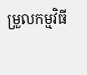ម្រួលកម្មវិធី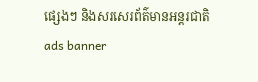ផ្សេងៗ និងសរសេរព័ត៌មានអន្តរជាតិ
ads banner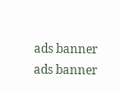ads banner
ads banner